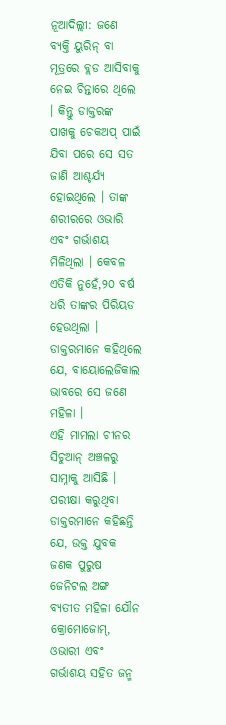ନୂଆଦିଲ୍ଲୀ: ଜଣେ ବ୍ୟକ୍ତି ୟୁରିନ୍ ବା ମୂତ୍ରରେ ବ୍ଲଡ ଆସିବାକୁ ନେଇ ଚିନ୍ତାରେ ଥିଲେ । କିନ୍ତୁ ଡାକ୍ତରଙ୍କ ପାଖକୁ ଚେକଅପ୍ ପାଇଁ ଯିବା ପରେ ସେ ସତ ଜାଣି ଆଶ୍ଚର୍ଯ୍ୟ ହୋଇଥିଲେ । ତାଙ୍କ ଶରୀରରେ ଓଭାରି ଏବଂ ଗର୍ଭାଶୟ ମିଳିଥିଲା । କେବଳ ଏତିକି ନୁହେଁ,୨୦ ବର୍ଷ ଧରି ତାଙ୍କର ପିରିୟଡ ହେଉଥିଲା । ଡାକ୍ତରମାନେ କହିଥିଲେ ଯେ, ବାୟୋଲେଜିକାଲ ଭାବରେ ସେ ଜଣେ ମହିଳା ।
ଏହି ମାମଲା ଚୀନର ସିଚୁଆନ୍ ଅଞ୍ଚଳରୁ ସାମ୍ନାକୁ ଆସିଛି । ପରୀକ୍ଷା କରୁଥିବା ଡାକ୍ତରମାନେ କହିଛନ୍ତି ଯେ, ଉକ୍ତ ଯୁବକ ଜଣକ ପୁରୁଷ ଜେନିଟଲ ଅଙ୍ଗ ବ୍ୟତୀତ ମହିଳା ଯୌନ କ୍ରୋମୋଜୋମ୍, ଓଭାରୀ ଏବଂ ଗର୍ଭାଶୟ ସହିତ ଜନ୍ମ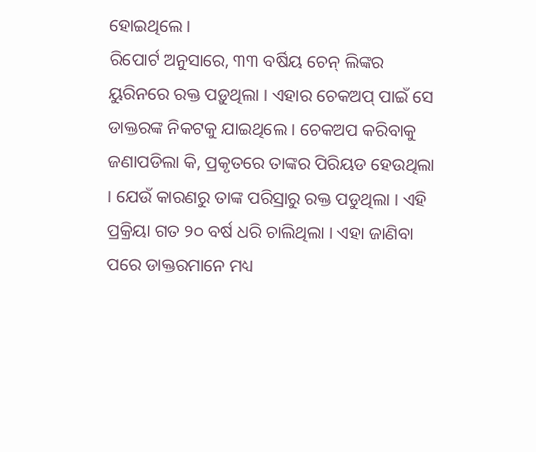ହୋଇଥିଲେ ।
ରିପୋର୍ଟ ଅନୁସାରେ, ୩୩ ବର୍ଷିୟ ଚେନ୍ ଲିଙ୍କର ୟୁରିନରେ ରକ୍ତ ପଡ଼ୁଥିଲା । ଏହାର ଚେକଅପ୍ ପାଇଁ ସେ ଡାକ୍ତରଙ୍କ ନିକଟକୁ ଯାଇଥିଲେ । ଚେକଅପ କରିବାକୁ ଜଣାପଡିଲା କି, ପ୍ରକୃତରେ ତାଙ୍କର ପିରିୟଡ ହେଉଥିଲା । ଯେଉଁ କାରଣରୁ ତାଙ୍କ ପରିସ୍ରାରୁ ରକ୍ତ ପଡୁଥିଲା । ଏହି ପ୍ରକ୍ରିୟା ଗତ ୨୦ ବର୍ଷ ଧରି ଚାଲିଥିଲା । ଏହା ଜାଣିବା ପରେ ଡାକ୍ତରମାନେ ମଧ୍ୟ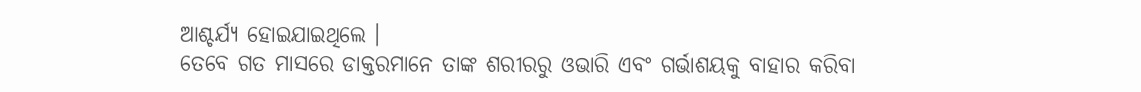ଆଶ୍ଚର୍ଯ୍ୟ ହୋଇଯାଇଥିଲେ ।
ତେବେ ଗତ ମାସରେ ଡାକ୍ତରମାନେ ତାଙ୍କ ଶରୀରରୁ ଓଭାରି ଏବଂ ଗର୍ଭାଶୟକୁ ବାହାର କରିବା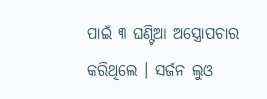ପାଇଁ ୩ ଘଣ୍ଟିଆ ଅସ୍ତ୍ରୋପଚାର କରିଥିଲେ । ସର୍ଜନ ଲୁଓ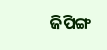ଜିପିଙ୍ଗ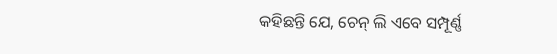କହିଛନ୍ତି ଯେ, ଚେନ୍ ଲି ଏବେ ସମ୍ପୂର୍ଣ୍ଣ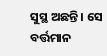ସୁସ୍ଥ ଅଛନ୍ତି । ସେ ବର୍ତ୍ତମାନ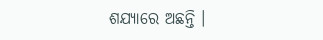ଶଯ୍ୟାରେ ଅଛନ୍ତି ।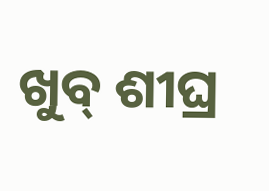ଖୁବ୍ ଶୀଘ୍ର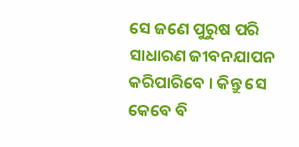ସେ ଜଣେ ପୁରୁଷ ପରି ସାଧାରଣ ଜୀବନଯାପନ କରିପାରିବେ । କିନ୍ତୁ ସେ କେବେ ବି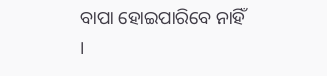ବାପା ହୋଇପାରିବେ ନାହିଁ ।